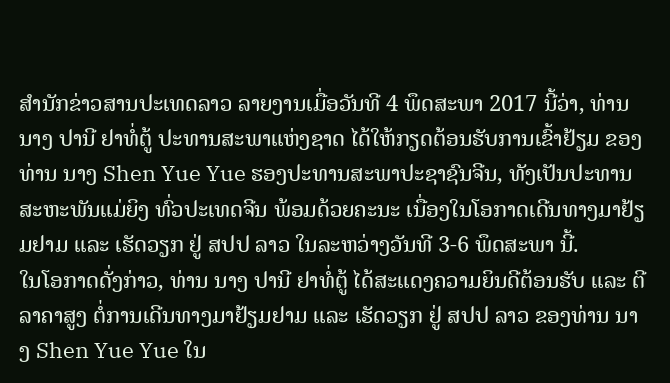ສຳນັກຂ່າວສານປະເທດລາວ ລາຍງານເມື່ອວັນທີ 4 ພຶດສະພາ 2017 ນີ້ວ່າ, ທ່ານ ນາງ ປານີ ຢາທໍ່ຕູ້ ປະທານສະພາແຫ່ງຊາດ ໄດ້ໃຫ້ກຽດຕ້ອນຮັບການເຂົ້າຢ້ຽມ ຂອງທ່ານ ນາງ Shen Yue Yue ຮອງປະທານສະພາປະຊາຊົນຈີນ, ທັງເປັນປະທານສະຫະພັນແມ່ຍິງ ທົ່ວປະເທດຈີນ ພ້ອມດ້ວຍຄະນະ ເນື່ອງໃນໂອກາດເດີນທາງມາຢ້ຽມຢາມ ແລະ ເຮັດວຽກ ຢູ່ ສປປ ລາວ ໃນລະຫວ່າງວັນທີ 3-6 ພຶດສະພາ ນີ້.
ໃນໂອກາດດັ່ງກ່າວ, ທ່ານ ນາງ ປານີ ຢາທໍ່ຕູ້ ໄດ້ສະແດງຄວາມຍິນດີຕ້ອນຮັບ ແລະ ຕີລາຄາສູງ ຕໍ່ການເດີນທາງມາຢ້ຽມຢາມ ແລະ ເຮັດວຽກ ຢູ່ ສປປ ລາວ ຂອງທ່ານ ນາງ Shen Yue Yue ໃນ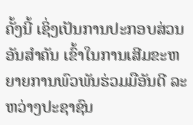ຄັ້ງນີ້ ເຊິ່ງເປັນການປະກອບສ່ວນອັນສຳຄັນ ເຂົ້າໃນການເສີມຂະຫຍາຍການພົວພັນຮ່ວມມືອັນດີ ລະຫວ່າງປະຊາຊົນ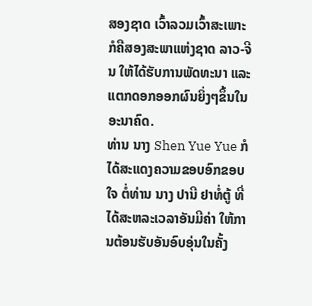ສອງຊາດ ເວົ້າລວມເວົ້າສະເພາະ ກໍຄືສອງສະພາແຫ່ງຊາດ ລາວ-ຈີນ ໃຫ້ໄດ້ຮັບການພັດທະນາ ແລະ ແຕກດອກອອກຜົນຍິ່ງໆຂຶ້ນໃນອະນາຄົດ.
ທ່ານ ນາງ Shen Yue Yue ກໍໄດ້ສະແດງຄວາມຂອບອົກຂອບໃຈ ຕໍ່ທ່ານ ນາງ ປານີ ຢາທໍ່ຕູ້ ທີ່ໄດ້ສະຫລະເວລາອັນມີຄ່າ ໃຫ້ການຕ້ອນຮັບອັນອົບອຸ່ນໃນຄັ້ງ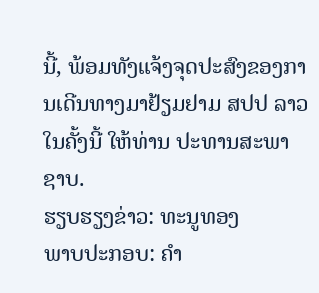ນີ້, ພ້ອມທັງແຈ້ງຈຸດປະສົງຂອງການເດີນທາງມາຢ້ຽມຢາມ ສປປ ລາວ ໃນຄັ້ງນີ້ ໃຫ້ທ່ານ ປະທານສະພາ ຊາບ.
ຮຽບຮຽງຂ່າວ: ທະນູທອງ
ພາບປະກອບ: ຄຳ